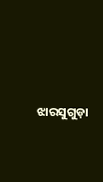ଝାରସୁଗୁଡ଼ା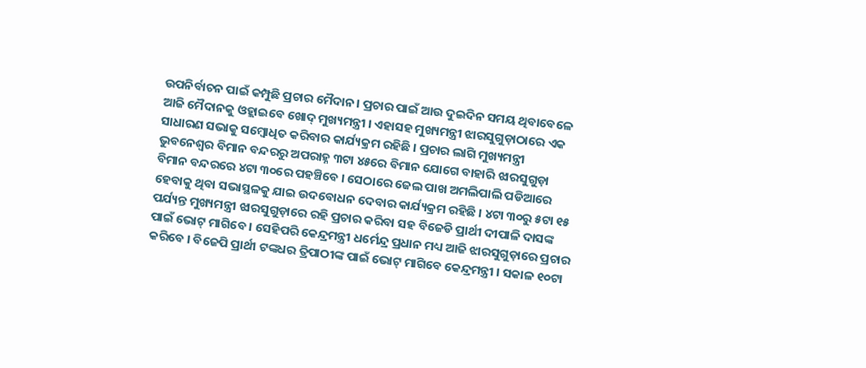ଉପନିର୍ବାଚନ ପାଇଁ କମ୍ପୁଛି ପ୍ରଚାର ମୈଦାନ । ପ୍ରଚାର ପାଇଁ ଆଉ ଦୁଇଦିନ ସମୟ ଥିବାବେଳେ ଆଜି ମୈଦାନକୁ ଓହ୍ଲାଇବେ ଖୋଦ୍ ମୁଖ୍ୟମନ୍ତ୍ରୀ । ଏହାସହ ମୁଖ୍ୟମନ୍ତ୍ରୀ ଝାରସୁଗୁଡ଼ାଠାରେ ଏକ ସାଧାରଣ ସଭାକୁ ସମ୍ବୋଧିତ କରିବାର କାର୍ଯ୍ୟକ୍ରମ ରହିଛି । ପ୍ରଚାର ଲାଗି ମୁଖ୍ୟମନ୍ତ୍ରୀ ଭୁବନେଶ୍ୱର ବିମାନ ବନ୍ଦରରୁ ଅପରାହ୍ନ ୩ଟା ୪୫ରେ ବିମାନ ଯୋଗେ ବାହାରି ଝାରସୁଗୁଡ଼ା ବିମାନ ବନ୍ଦରରେ ୪ଟା ୩୦ରେ ପହଞ୍ଚିବେ । ସେଠାରେ ଜେଲ ପାଖ ଅମଲିପାଲି ପଡିଆରେ ହେବାକୁ ଥିବା ସଭାସ୍ଥଳକୁ ଯାଇ ଉଦବୋଧନ ଦେବାର କାର୍ଯ୍ୟକ୍ରମ ରହିଛି । ୪ଟା ୩୦ରୁ ୫ଟା ୧୫ ପର୍ଯ୍ୟନ୍ତ ମୁଖ୍ୟମନ୍ତ୍ରୀ ଝାରସୁଗୁଡ଼ାରେ ରହି ପ୍ରଚାର କରିବା ସହ ବିଜେଡି ପ୍ରାର୍ଥୀ ଦୀପାଳି ଦାସଙ୍କ ପାଇଁ ଭୋଟ୍ ମାଗିବେ । ସେହିପରି କେନ୍ଦ୍ରମନ୍ତ୍ରୀ ଧର୍ମେନ୍ଦ୍ର ପ୍ରଧାନ ମଧ୍ୟ ଆଜି ଝାରସୁଗୁଡ଼ାରେ ପ୍ରଚାର କରିବେ । ବିଜେପି ପ୍ରାର୍ଥୀ ଟଙ୍କଧର ତ୍ରିପାଠୀଙ୍କ ପାଇଁ ଭୋଟ୍ ମାଗିବେ କେନ୍ଦ୍ରମନ୍ତ୍ରୀ । ସକାଳ ୧୦ଟା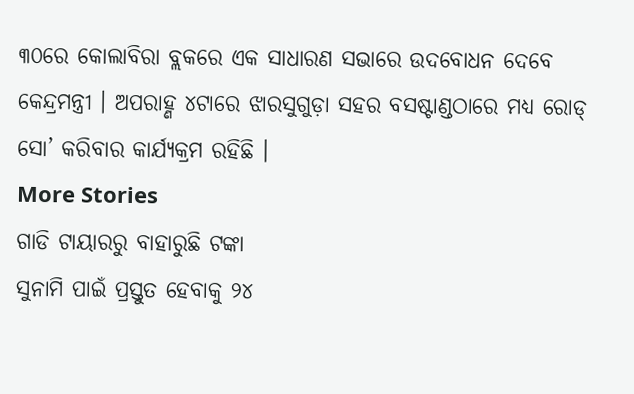୩୦ରେ କୋଲାବିରା ବ୍ଲକରେ ଏକ ସାଧାରଣ ସଭାରେ ଉଦବୋଧନ ଦେବେ କେନ୍ଦ୍ରମନ୍ତ୍ରୀ । ଅପରାହ୍ଣ ୪ଟାରେ ଝାରସୁଗୁଡ଼ା ସହର ବସଷ୍ଟାଣ୍ଡଠାରେ ମଧ୍ୟ ରୋଡ୍ ସୋ’ କରିବାର କାର୍ଯ୍ୟକ୍ରମ ରହିଛି ।
More Stories
ଗାଡି ଟାୟାରରୁ ବାହାରୁଛି ଟଙ୍କା
ସୁନାମି ପାଇଁ ପ୍ରସ୍ତୁତ ହେବାକୁ ୨୪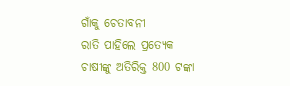ଗାଁକୁ ଚେତାବନୀ
ରାତି ପାହିଲେ ପ୍ରତ୍ୟେକ ଚାଷୀଙ୍କୁ ଅତିରିକ୍ତ 800 ଟଙ୍କା